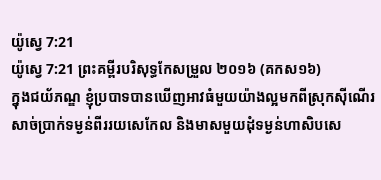យ៉ូស្វេ 7:21
យ៉ូស្វេ 7:21 ព្រះគម្ពីរបរិសុទ្ធកែសម្រួល ២០១៦ (គកស១៦)
ក្នុងជយ័ភណ្ឌ ខ្ញុំប្របាទបានឃើញអាវធំមួយយ៉ាងល្អមកពីស្រុកស៊ីណើរ សាច់ប្រាក់ទម្ងន់ពីររយសេកែល និងមាសមួយដុំទម្ងន់ហាសិបសេ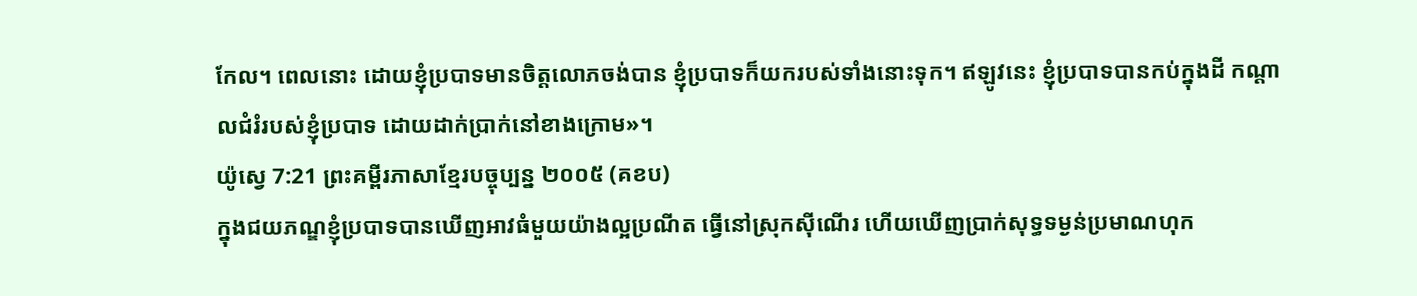កែល។ ពេលនោះ ដោយខ្ញុំប្របាទមានចិត្តលោភចង់បាន ខ្ញុំប្របាទក៏យករបស់ទាំងនោះទុក។ ឥឡូវនេះ ខ្ញុំប្របាទបានកប់ក្នុងដី កណ្ដាលជំរំរបស់ខ្ញុំប្របាទ ដោយដាក់ប្រាក់នៅខាងក្រោម»។
យ៉ូស្វេ 7:21 ព្រះគម្ពីរភាសាខ្មែរបច្ចុប្បន្ន ២០០៥ (គខប)
ក្នុងជយភណ្ឌខ្ញុំប្របាទបានឃើញអាវធំមួយយ៉ាងល្អប្រណីត ធ្វើនៅស្រុកស៊ីណើរ ហើយឃើញប្រាក់សុទ្ធទម្ងន់ប្រមាណហុក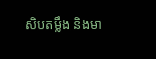សិបតម្លឹង និងមា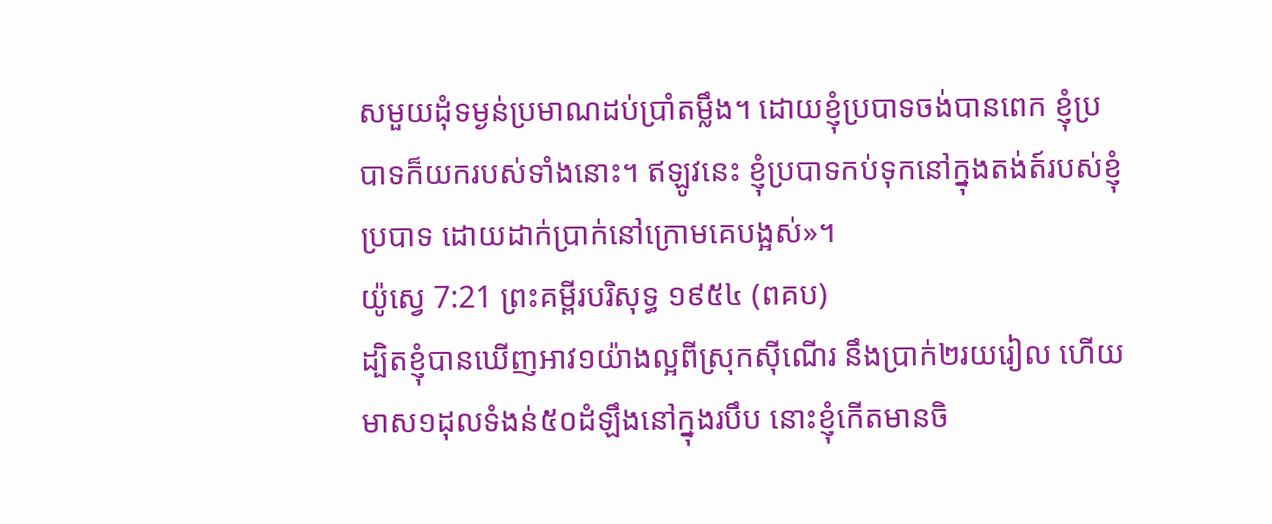សមួយដុំទម្ងន់ប្រមាណដប់ប្រាំតម្លឹង។ ដោយខ្ញុំប្របាទចង់បានពេក ខ្ញុំប្របាទក៏យករបស់ទាំងនោះ។ ឥឡូវនេះ ខ្ញុំប្របាទកប់ទុកនៅក្នុងតង់ត៍របស់ខ្ញុំប្របាទ ដោយដាក់ប្រាក់នៅក្រោមគេបង្អស់»។
យ៉ូស្វេ 7:21 ព្រះគម្ពីរបរិសុទ្ធ ១៩៥៤ (ពគប)
ដ្បិតខ្ញុំបានឃើញអាវ១យ៉ាងល្អពីស្រុកស៊ីណើរ នឹងប្រាក់២រយរៀល ហើយមាស១ដុលទំងន់៥០ដំឡឹងនៅក្នុងរបឹប នោះខ្ញុំកើតមានចិ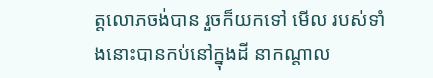ត្តលោភចង់បាន រួចក៏យកទៅ មើល របស់ទាំងនោះបានកប់នៅក្នុងដី នាកណ្តាល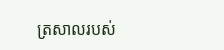ត្រសាលរបស់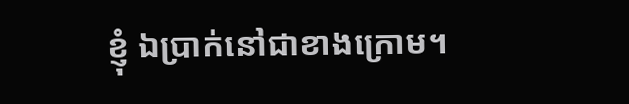ខ្ញុំ ឯប្រាក់នៅជាខាងក្រោម។